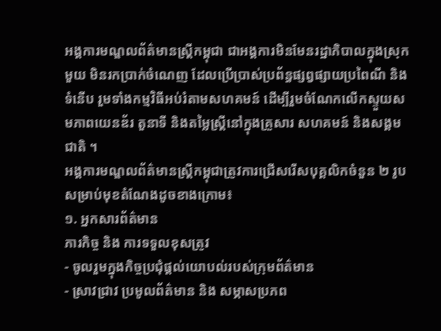អង្គការមណ្ឌលព័ត៌មានស្រ្តីកម្ពុជា ជាអង្គការមិនមែនរដ្ឋាភិបាលក្នុងស្រុកមួយ មិនរកប្រាក់ចំណេញ ដែលប្រើប្រាស់ប្រព័ន្ធផ្សព្វផ្សាយប្រពៃណី និង ទំនើប រួមទាំងកម្មវិធីអប់រំតាមសហគមន៍ ដើម្បីរួមចំណែកលើកស្ទួយសមភាពយេនឌ័រ តួនាទី និងតម្លៃស្រ្តីនៅក្នុងគ្រួសារ សហគមន៍ និងសង្គមជាតិ ។
អង្គការមណ្ឌលព័ត៌មានស្ត្រីកម្ពុជាត្រូវការជ្រើសរើសបុគ្គលិកចំនួន ២ រូប សម្រាប់មុខតំណែងដូចខាងក្រោម៖
១. អ្នកសារព័ត៌មាន
ភារកិច្ច និង ការទទួលខុសត្រូវ
- ចូលរួមក្នុងកិច្ចប្រជុំផ្តល់យោបល់របស់ក្រុមព័ត៌មាន
- ស្រាវជ្រាវ ប្រមូលព័ត៌មាន និង សម្ភាសប្រភព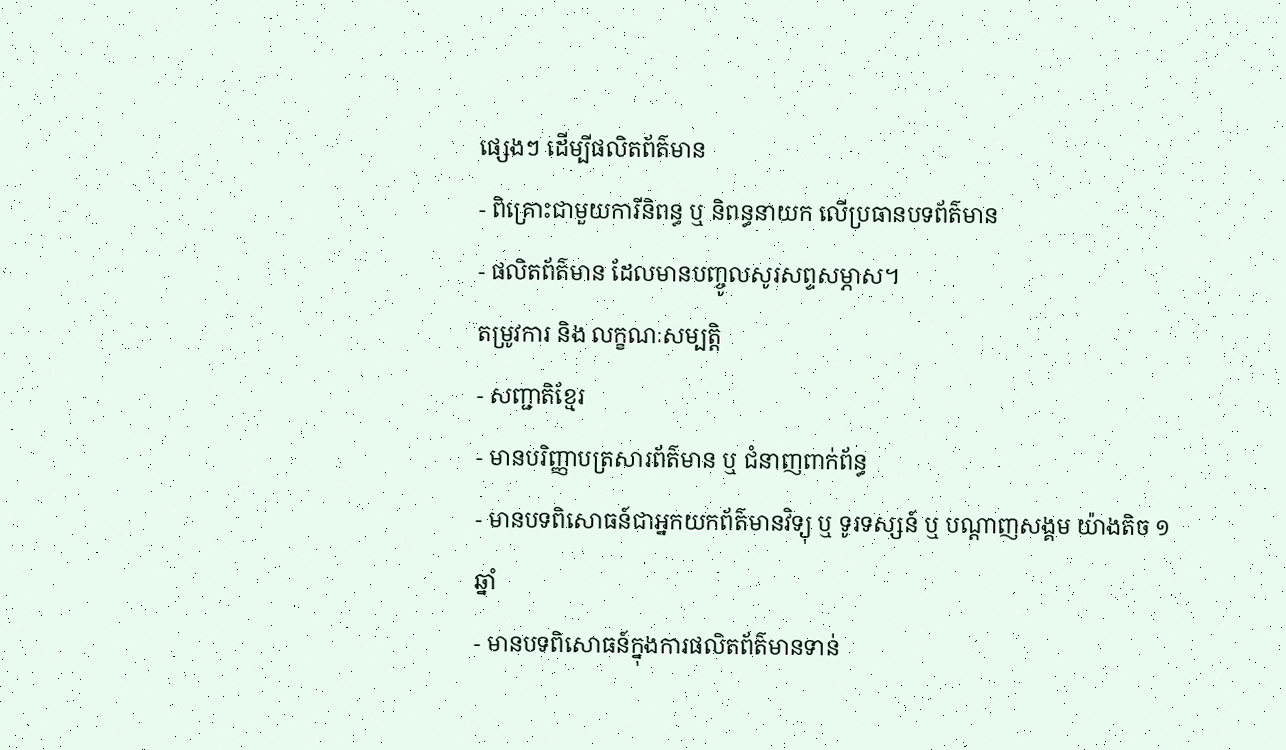ផ្សេងៗ ដើម្បីផលិតព័ត៌មាន
- ពិគ្រោះជាមួយការីនិពន្ធ ឬ និពន្ធនាយក លើប្រធានបទព័ត៌មាន
- ផលិតព័ត៌មាន ដែលមានបញ្ចូលសូរសព្ទសម្ភាស។
តម្រូវការ និង លក្ខណៈសម្បត្តិ
- សញ្ជាតិខ្មែរ
- មានបរិញ្ញាបត្រសារព័ត៌មាន ឬ ជំនាញពាក់ព័ន្ធ
- មានបទពិសោធន៍ជាអ្នកយកព័ត៌មានវិទ្យុ ឬ ទូរទស្សន៍ ឬ បណ្តាញសង្គម យ៉ាងតិច ១ ឆ្នាំ
- មានបទពិសោធន៍ក្នុងការផលិតព័ត៌មានទាន់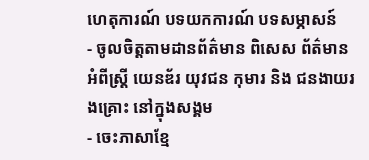ហេតុការណ៍ បទយកការណ៍ បទសម្ភាសន៍
- ចូលចិត្តតាមដានព័ត៌មាន ពិសេស ព័ត៌មានអំពីស្ត្រី យេនឌ័រ យុវជន កុមារ និង ជនងាយរងគ្រោះ នៅក្នុងសង្គម
- ចេះភាសាខ្មែ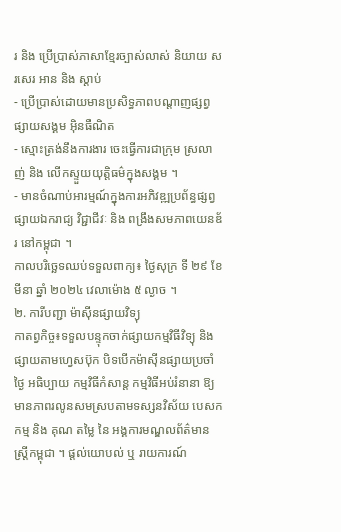រ និង ប្រើប្រាស់ភាសាខ្មែរច្បាស់លាស់ និយាយ សរសេរ អាន និង ស្ដាប់
- ប្រើប្រាស់ដោយមានប្រសិទ្ធភាពបណ្តាញផ្សព្វផ្សាយសង្គម អ៊ិនធឺណិត
- ស្មោះត្រង់នឹងការងារ ចេះធ្វើការជាក្រុម ស្រលាញ់ និង លើកស្ទួយយុត្តិធម៌ក្នុងសង្គម ។
- មានចំណាប់អារម្មណ៍ក្នុងការអភិវឌ្ឍប្រព័ន្ធផ្សព្វផ្សាយឯករាជ្យ វិជ្ជាជីវៈ និង ពង្រឹងសមភាពយេនឌ័រ នៅកម្ពុជា ។
កាលបរិច្ឆេទឈប់ទទួលពាក្យ៖ ថ្ងៃសុក្រ ទី ២៩ ខែ មីនា ឆ្នាំ ២០២៤ វេលាម៉ោង ៥ ល្ងាច ។
២. ការីបញ្ជា ម៉ាស៊ីនផ្សាយវិទ្យុ
កាតព្វកិច្ច៖ទទួលបន្ទុកចាក់ផ្សាយកម្មវិធីវិទ្យុ និង ផ្សាយតាមហ្វេសប៊ុក បិទបើកម៉ាស៊ីនផ្សាយប្រចាំថ្ងៃ អធិប្បាយ កម្មវិធីកំសាន្ត កម្មវិធីអប់រំនានា ឱ្យមានភាពរលូនសមស្របតាមទស្សនវិស័យ បេសកកម្ម និង គុណ តម្លៃ នៃ អង្គការមណ្ឌលព័ត៌មានស្ត្រីកម្ពុជា ។ ផ្តល់យោបល់ ឬ រាយការណ៍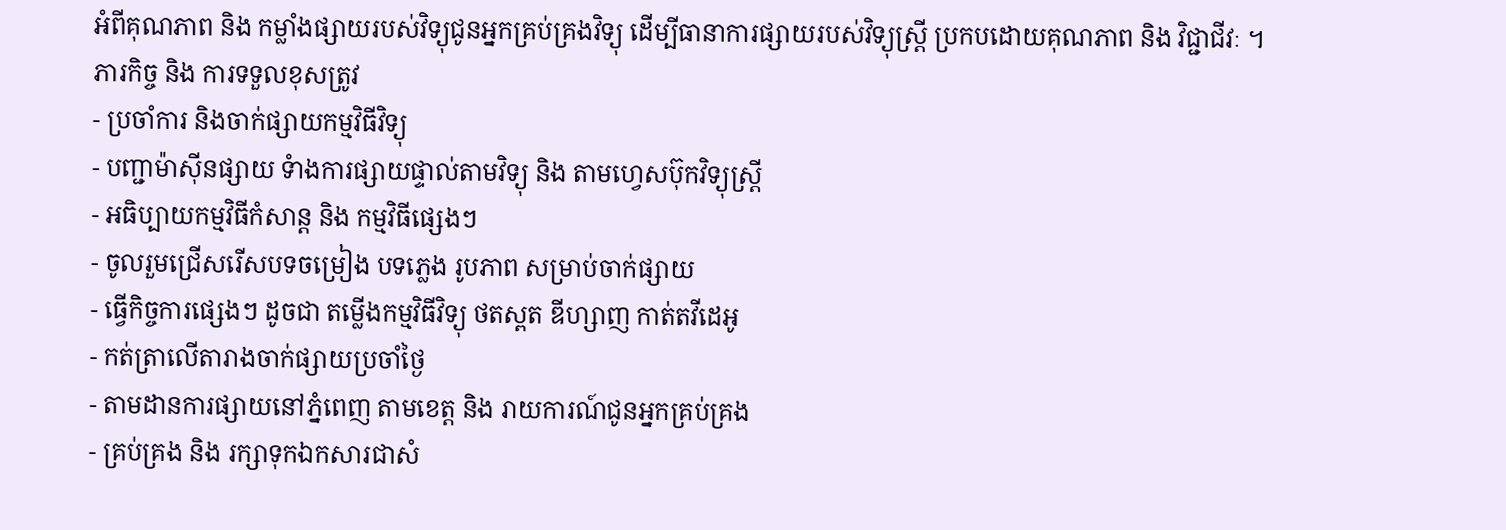អំពីគុណភាព និង កម្លាំងផ្សាយរបស់វិទ្យុជូនអ្នកគ្រប់គ្រងវិទ្យុ ដើម្បីធានាការផ្សាយរបស់វិទ្យុស្ត្រី ប្រកបដោយគុណភាព និង វិជ្ជាជីវៈ ។
ភារកិច្ច និង ការទទួលខុសត្រូវ
- ប្រចាំការ និងចាក់ផ្សាយកម្មវិធីវិទ្យុ
- បញ្ជាម៉ាស៊ីនផ្សាយ ទំាងការផ្សាយផ្ទាល់តាមវិទ្យុ និង តាមហ្វេសប៊ុកវិទ្យុស្ត្រី
- អធិប្បាយកម្មវិធីកំសាន្ត និង កម្មវិធីផ្សេងៗ
- ចូលរួមជ្រើសរើសបទចម្រៀង បទភ្លេង រូបភាព សម្រាប់ចាក់ផ្សាយ
- ធ្វើកិច្ចការផ្សេងៗ ដូចជា តម្លើងកម្មវិធីវិទ្យុ ថតស្ពត ឌីហ្សាញ កាត់តវីដេអូ
- កត់ត្រាលើតារាងចាក់ផ្សាយប្រចាំថ្ងៃ
- តាមដានការផ្សាយនៅភ្នំពេញ តាមខេត្ត និង រាយការណ៍ជូនអ្នកគ្រប់គ្រង
- គ្រប់គ្រង និង រក្សាទុកឯកសារជាសំ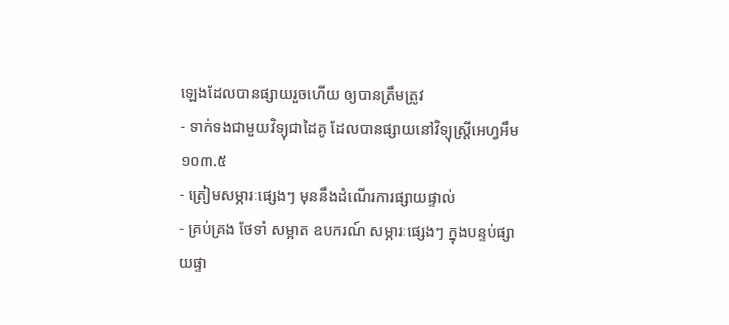ឡេងដែលបានផ្សាយរួចហើយ ឲ្យបានត្រឹមត្រូវ
- ទាក់ទងជាមួយវិទ្យុជាដៃគូ ដែលបានផ្សាយនៅវិទ្យុស្ត្រីអេហ្វអឹម ១០៣.៥
- ត្រៀមសម្ភារៈផ្សេងៗ មុននឹងដំណើរការផ្សាយផ្ទាល់
- គ្រប់គ្រង ថែទាំ សម្អាត ឧបករណ៍ សម្ភារៈផ្សេងៗ ក្នុងបន្ទប់ផ្សាយផ្ទា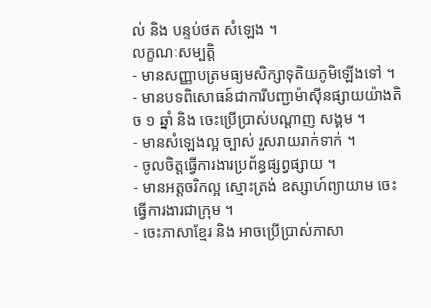ល់ និង បន្ទប់ថត សំឡេង ។
លក្ខណៈសម្បត្តិ
- មានសញ្ញាបត្រមធ្យមសិក្សាទុតិយភូមិឡើងទៅ ។
- មានបទពិសោធន៍ជាការីបញ្ជាម៉ាស៊ីនផ្សាយយ៉ាងតិច ១ ឆ្នាំ និង ចេះប្រើប្រាស់បណ្តាញ សង្គម ។
- មានសំឡេងល្អ ច្បាស់ រួសរាយរាក់ទាក់ ។
- ចូលចិត្តធ្វើការងារប្រព័ន្ធផ្សព្វផ្សាយ ។
- មានអត្តចរិកល្អ ស្មោះត្រង់ ឧស្សាហ៍ព្យាយាម ចេះធ្វើការងារជាក្រុម ។
- ចេះភាសាខ្មែរ និង អាចប្រើប្រាស់ភាសា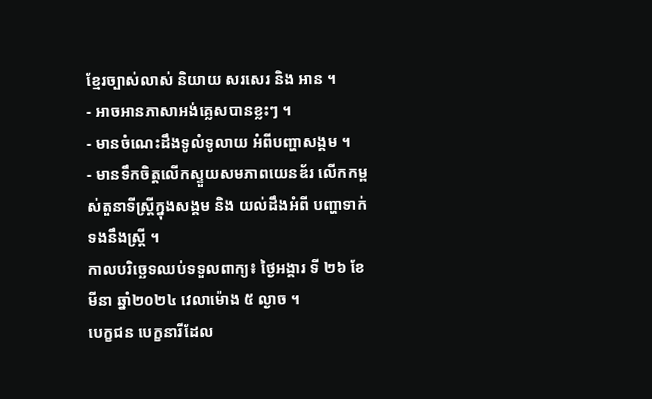ខ្មែរច្បាស់លាស់ និយាយ សរសេរ និង អាន ។
- អាចអានភាសាអង់គ្លេសបានខ្លះៗ ។
- មានចំណេះដឹងទូលំទូលាយ អំពីបញ្ហាសង្គម ។
- មានទឹកចិត្តលើកស្ទួយសមភាពយេនឌ័រ លើកកម្ពស់តួនាទីស្ត្រីក្នុងសង្គម និង យល់ដឹងអំពី បញ្ហាទាក់ទងនឹងស្រ្តី ។
កាលបរិច្ឆេទឈប់ទទួលពាក្យ៖ ថ្ងៃអង្គារ ទី ២៦ ខែមីនា ឆ្នាំ២០២៤ វេលាម៉ោង ៥ ល្ងាច ។
បេក្ខជន បេក្ខនារីដែល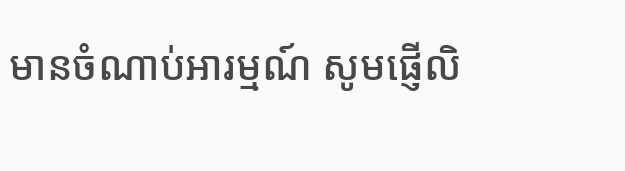មានចំណាប់អារម្មណ៍ សូមផ្ញើលិ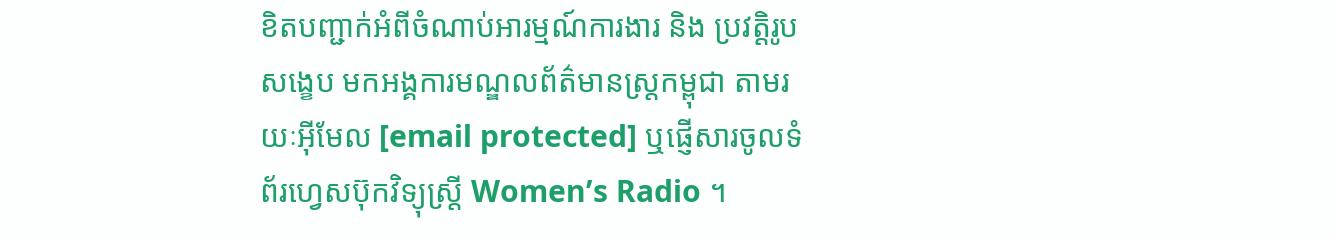ខិតបញ្ជាក់អំពីចំណាប់អារម្មណ៍ការងារ និង ប្រវត្តិរូប សង្ខេប មកអង្គការមណ្ឌលព័ត៌មានស្រ្តកម្ពុជា តាមរយៈអ៊ីមែល [email protected] ឬផ្ញើសារចូលទំព័រហេ្វសប៊ុកវិទ្យុស្ត្រី Women’s Radio ។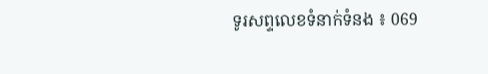ទូរសព្ទលេខទំនាក់ទំនង ៖ 069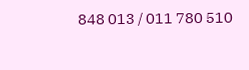848 013 / 011 780 510